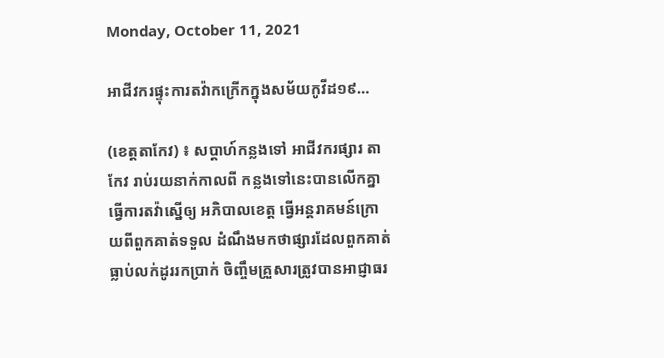Monday, October 11, 2021

អាជីវករផ្ទុះការតវ៉ាកក្រើកក្នុងសម័យកូវីដ១៩…

(ខេត្តតាកែវ) ៖ សប្តាហ៍កន្លងទៅ អាជីវករផ្សារ តាកែវ រាប់រយនាក់កាលពី កន្លងទៅនេះបានលើកគ្នាធ្វើការតវ៉ាស្នើឲ្យ អភិបាលខេត្ត ធ្វើអន្តរាគមន៍ក្រោយពីពួកគាត់ទទួល ដំណឹងមកថាផ្សារដែលពួកគាត់ធ្លាប់លក់ដូររកប្រាក់ ចិញ្ចឹមគ្រួសារត្រូវបានអាជ្ញាធរ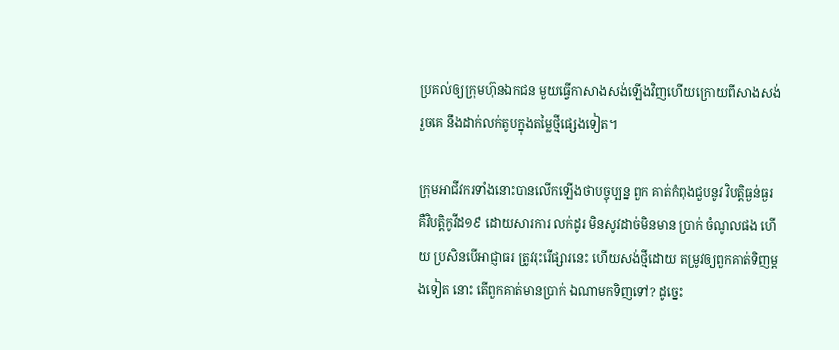ប្រគល់ឲ្យក្រុមហ៊ុនឯកជន មួយធ្វើកាសាងសង់ឡើងវិញហើយក្រោយពីសាងសង់រួចគេ នឹងដាក់លក់តូបក្នុងតម្លៃថ្មីផ្សេងទៀត។

ក្រុមអាជីវករទាំងនោះបានលើកឡើងថាបច្ចុប្បន្ន ពួក គាត់កំពុងជួបនូវ វិបត្តិធ្ងន់ធ្ងរគឺវិបត្តិកូវីដ១៩ ដោយសារការ លក់ដូរ មិនសូវដាច់មិនមាន ប្រាក់ ចំណូលផង ហើយ ប្រសិនបើអាជ្ញាធរ ត្រូវរុះរើផ្សារនេះ ហើយសង់ថ្មីដោយ តម្រូវឲ្យពួកគាត់ទិញម្តងទៀត នោះ តើពួកគាត់មានប្រាក់ ឯណាមកទិញទៅ? ដូច្នេះ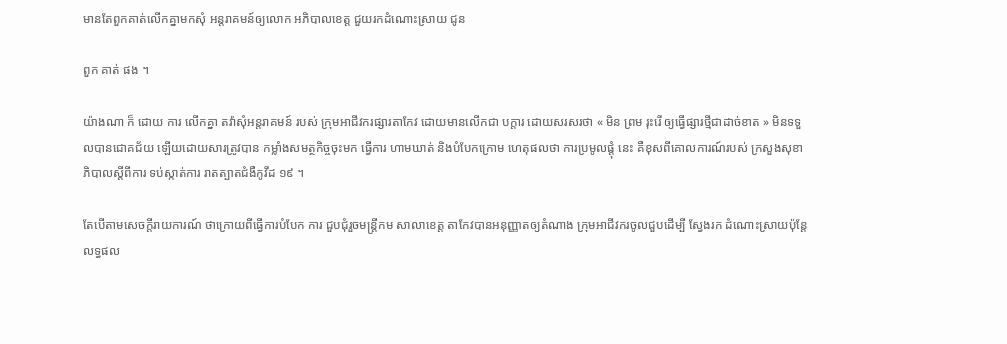មានតែពួកគាត់លើកគ្នាមកសុំ អន្តរាគមន៍ឲ្យលោក អភិបាលខេត្ត ជួយរកដំណោះស្រាយ ជូន

ពួក គាត់ ផង ។

យ៉ាងណា ក៏ ដោយ ការ លើកគ្នា តវ៉ាសុំអន្តរាគមន៍ របស់ ក្រុមអាជីវករផ្សារតាកែវ ដោយមានលើកជា បក្តារ ដោយសរសរថា « មិន ព្រម រុះរើ ឲ្យធ្វើផ្សារថ្មីជាដាច់ខាត » មិនទទួលបានជោគជ័យ ឡើយដោយសារត្រូវបាន កម្លាំងសមត្ថកិច្ចចុះមក ធ្វើការ ហាមឃាត់ និងបំបែកក្រោម ហេតុផលថា ការប្រមូលផ្តុំ នេះ គឺខុសពីគោលការណ៍របស់ ក្រសួងសុខាភិបាលស្តីពីការ ទប់ស្កាត់ការ រាតត្បាតជំងឺកូវីដ ១៩ ។

តែបើតាមសេចក្តីរាយការណ៍ ថាក្រោយពីធ្វើការបំបែក ការ ជួបជុំរួចមន្ត្រីកម សាលាខេត្ត តាកែវបានអនុញ្ញាតឲ្យតំណាង ក្រុមអាជីវករចូលជួបដើម្បី ស្វែងរក ដំណោះស្រាយប៉ុន្តែ លទ្ធផល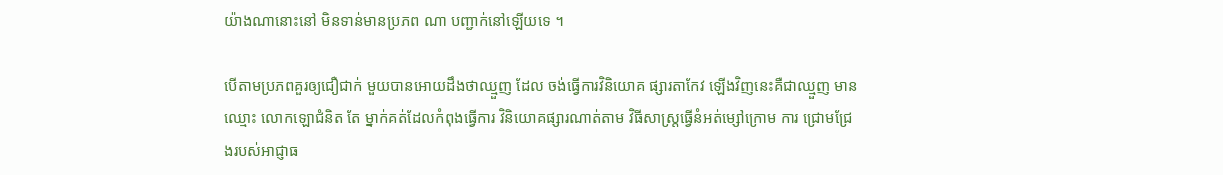យ៉ាងណានោះនៅ មិនទាន់មានប្រភព ណា បញ្ជាក់នៅឡើយទេ ។

បើតាមប្រភពគួរឲ្យជឿជាក់ មួយបានអោយដឹងថាឈ្មួញ ដែល ចង់ធ្វើការវិនិយោគ ផ្សារតាកែវ ឡើងវិញនេះគឺជាឈ្មួញ មានឈ្មោះ លោកឡោជំនិត តែ ម្នាក់គត់ដែលកំពុងធ្វើការ វិនិយោគផ្សារណាត់តាម វិធីសាស្ត្រធ្វើនំអត់ម្សៅក្រោម ការ ជ្រោមជ្រែងរបស់អាជ្ញាធ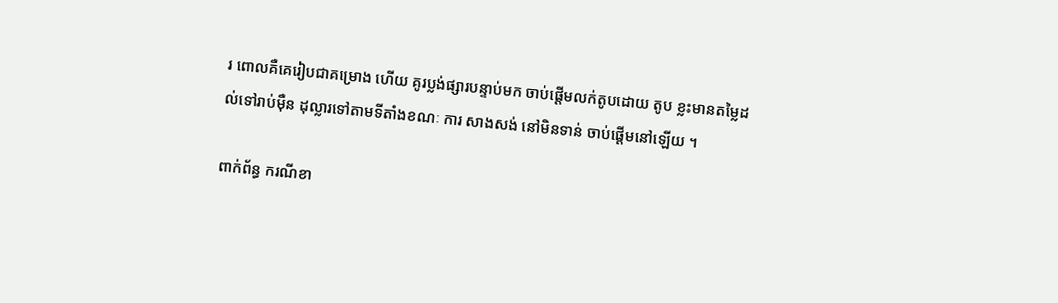រ ពោលគឺគេរៀបជាគម្រោង ហើយ គូរប្លង់ផ្សារបន្ទាប់មក ចាប់ផ្តើមលក់តូបដោយ តូប ខ្លះមានតម្លៃដល់ទៅរាប់ម៉ឺន ដុល្លារទៅតាមទីតាំងខណៈ ការ សាងសង់ នៅមិនទាន់ ចាប់ផ្តើមនៅឡើយ ។

ពាក់ព័ន្ធ ករណីខា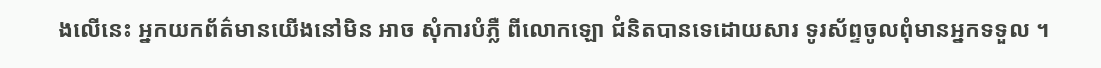ងលើនេះ អ្នកយកព័ត៌មានយើងនៅមិន អាច សុំការបំភ្លឺ ពីលោកឡោ ជំនិតបានទេដោយសារ ទូរស័ព្ទចូលពុំមានអ្នកទទួល ។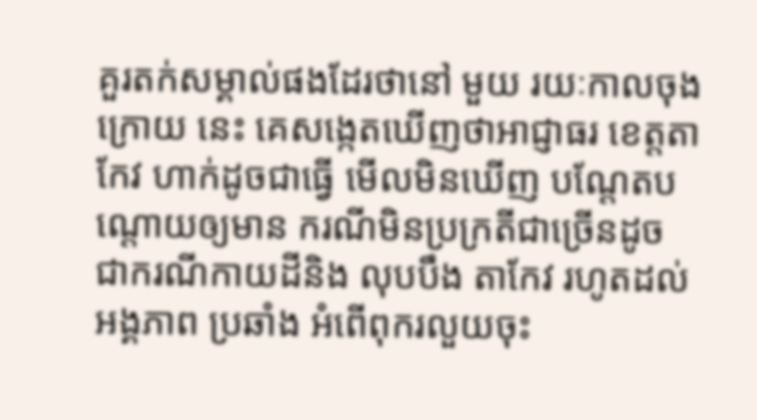គួរតក់សម្គាល់ផងដែរថានៅ មួយ រយៈកាលចុងក្រោយ នេះ គេសង្កេតឃើញថាអាជ្ញាធរ ខេត្តតាកែវ ហាក់ដូចជាធ្វើ មើលមិនឃើញ បណ្តែតបណ្តោយឲ្យមាន ករណីមិនប្រក្រតីជាច្រើនដូច ជាករណីកាយដីនិង លុបបឹង តាកែវ រហូតដល់អង្គភាព ប្រឆាំង អំពើពុករលួយចុះ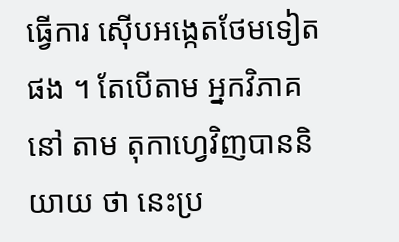ធ្វើការ ស៊ើបអង្កេតថែមទៀត ផង ។ តែបើតាម អ្នកវិភាគ នៅ តាម តុកាហ្វេវិញបាននិយាយ ថា នេះប្រ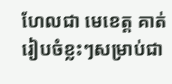ហែលជា មេខេត្ត គាត់រៀបចំខ្លះៗសម្រាប់ជា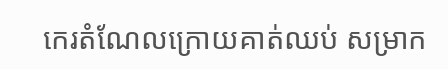កេរតំណែលក្រោយគាត់ឈប់ សម្រាក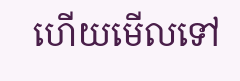ហើយមើលទៅ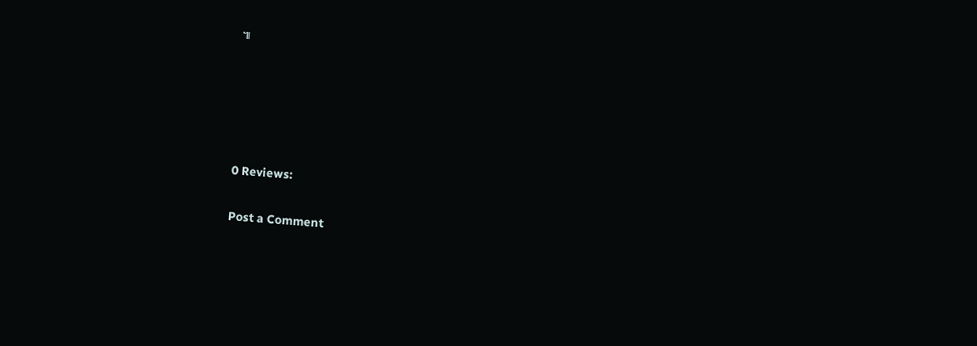៕





0 Reviews:

Post a Comment